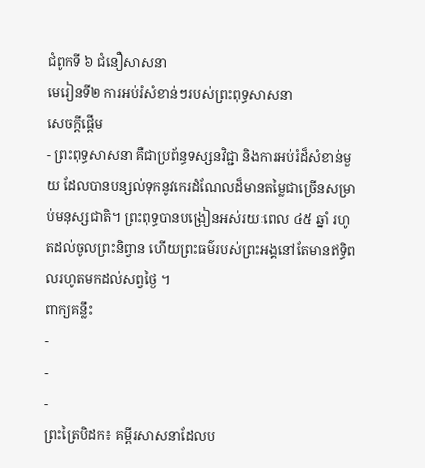ជំពូកទី ៦ ជំនឿសាសនា
មេរៀនទី២ ការអប់រំសំខាន់ៗរបស់ព្រះពុទ្ធសាសនា
សេចក្ដីផ្ដើម
- ព្រះពុទ្ធសាសនា គឺជាប្រព័ន្ធទស្សនវិជ្ជា និងការអប់រំដ៏សំខាន់មួយ ដែលបានបន្សល់ទុកនូវកេរដំណែលដ៏មានតម្លៃជាច្រើនសម្រាប់មនុស្សជាតិ។ ព្រះពុទ្ធបានបង្រៀនអស់រយៈពេល ៤៥ ឆ្នាំ រហូតដល់ចូលព្រះនិព្វាន ហើយព្រះធម៌របស់ព្រះអង្គនៅតែមានឥទ្ធិពលរហូតមកដល់សព្វថ្ងៃ ។
ពាក្យគន្លឹះ
-
-
-
ព្រះត្រៃបិដក៖ គម្ពីរសាសនាដែលប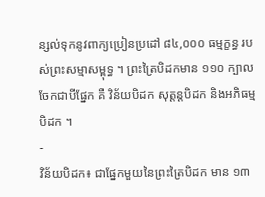ន្សល់ទុកនូវពាក្យប្រៀនប្រដៅ ៨៤,០០០ ធម្មក្ខន្ធ របស់ព្រះសម្មាសម្ពុទ្ធ ។ ព្រះត្រៃបិដកមាន ១១០ ក្បាល ចែកជាបីផ្នែក គឺ វិន័យបិដក សុត្តន្តបិដក និងអភិធម្មបិដក ។
-
វិន័យបិដក៖ ជាផ្នែកមួយនៃព្រះត្រៃបិដក មាន ១៣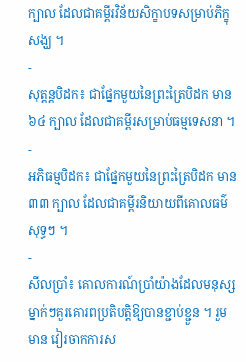ក្បាល ដែលជាគម្ពីរវិន័យសិក្ខាបទសម្រាប់ភិក្ខុសង្ឃ ។
-
សុត្តន្តបិដក៖ ជាផ្នែកមួយនៃព្រះត្រៃបិដក មាន ៦៤ ក្បាល ដែលជាគម្ពីរសម្រាប់ធម្មទេសនា ។
-
អភិធម្មបិដក៖ ជាផ្នែកមួយនៃព្រះត្រៃបិដក មាន ៣៣ ក្បាល ដែលជាគម្ពីរនិយាយពីគោលធម៌សុទ្ធៗ ។
-
សីលប្រាំ៖ គោលការណ៍ប្រាំយ៉ាងដែលមនុស្សម្នាក់ៗគួរគោរពប្រតិបត្តិឱ្យបានខ្ជាប់ខ្ជួន ។ រួមមាន វៀរចាកការស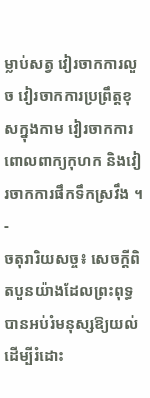ម្លាប់សត្វ វៀរចាកការលួច វៀរចាកការប្រព្រឹត្តខុសក្នុងកាម វៀរចាកការពោលពាក្យកុហក និងវៀរចាកការផឹកទឹកស្រវឹង ។
-
ចតុរារិយសច្ច៖ សេចក្តីពិតបួនយ៉ាងដែលព្រះពុទ្ធបានអប់រំមនុស្សឱ្យយល់ ដើម្បីរំដោះ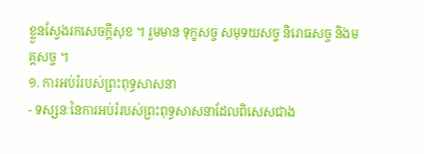ខ្លួនស្វែងរកសេចក្តីសុខ ។ រួមមាន ទុក្ខសច្ច សមុទយសច្ច និរោធសច្ច និងមគ្គសច្ច ។
១. ការអប់រំរបស់ព្រះពុទ្ធសាសនា
- ទស្សនៈនៃការអប់រំរបស់ព្រះពុទ្ធសាសនាដែលពិសេសជាង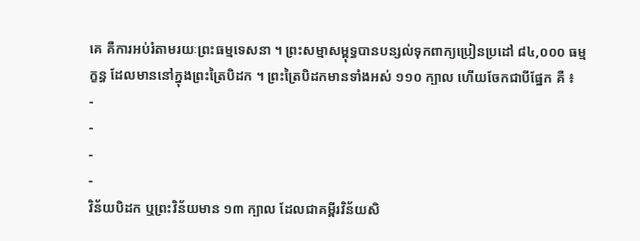គេ គឺការអប់រំតាមរយៈព្រះធម្មទេសនា ។ ព្រះសម្មាសម្ពុទ្ធបានបន្សល់ទុកពាក្យប្រៀនប្រដៅ ៨៤,០០០ ធម្មក្ខន្ធ ដែលមាននៅក្នុងព្រះត្រៃបិដក ។ ព្រះត្រៃបិដកមានទាំងអស់ ១១០ ក្បាល ហើយចែកជាបីផ្នែក គឺ ៖
-
-
-
-
វិន័យបិដក ឬព្រះវិន័យមាន ១៣ ក្បាល ដែលជាគម្ពីរវិន័យសិ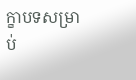ក្ខាបទសម្រាប់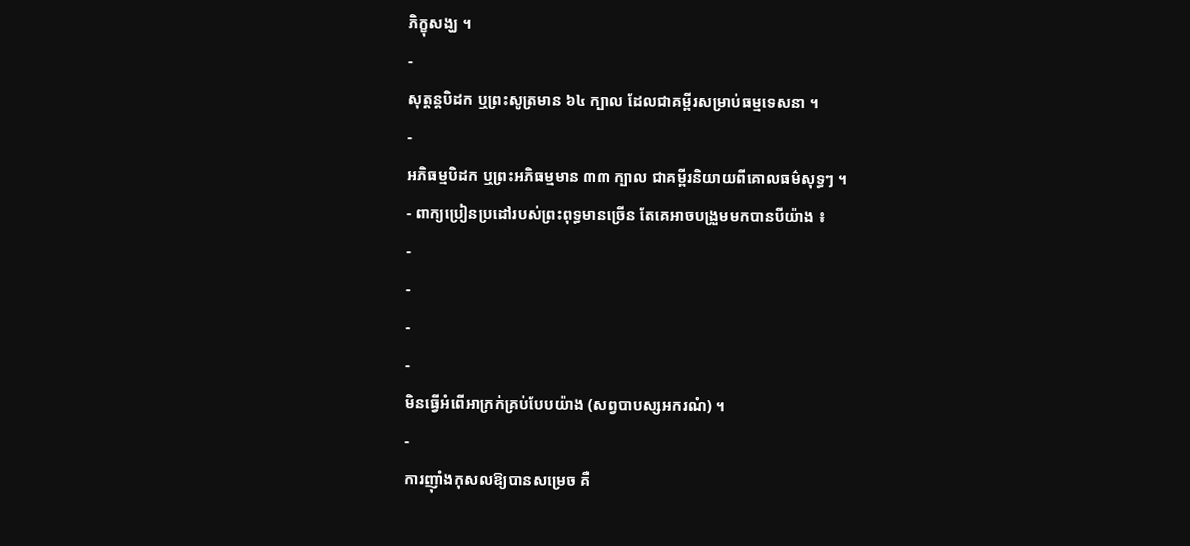ភិក្ខុសង្ឃ ។
-
សុត្តន្តបិដក ឬព្រះសូត្រមាន ៦៤ ក្បាល ដែលជាគម្ពីរសម្រាប់ធម្មទេសនា ។
-
អភិធម្មបិដក ឬព្រះអភិធម្មមាន ៣៣ ក្បាល ជាគម្ពីរនិយាយពីគោលធម៌សុទ្ធៗ ។
- ពាក្យប្រៀនប្រដៅរបស់ព្រះពុទ្ធមានច្រើន តែគេអាចបង្រួមមកបានបីយ៉ាង ៖
-
-
-
-
មិនធ្វើអំពើអាក្រក់គ្រប់បែបយ៉ាង (សព្វបាបស្សអករណំ) ។
-
ការញ៉ាំងកុសលឱ្យបានសម្រេច គឺ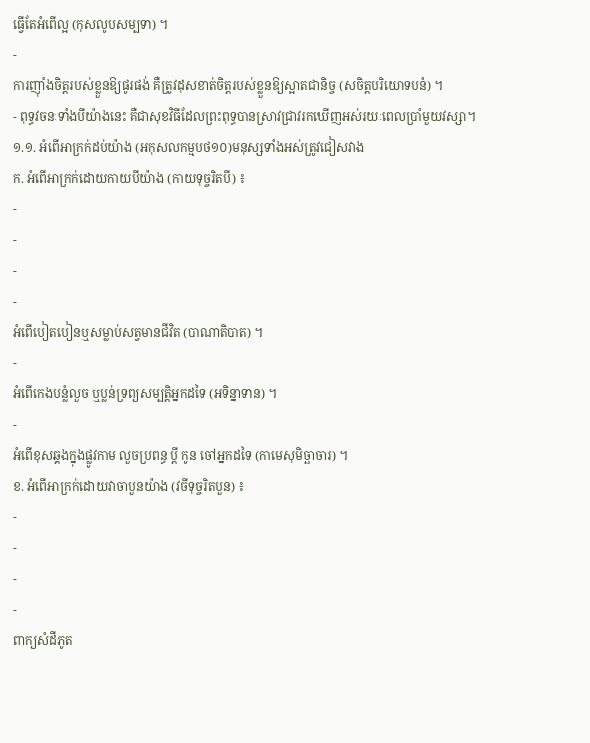ធ្វើតែអំពើល្អ (កុសលូបសម្បទា) ។
-
ការញ៉ាំងចិត្តរបស់ខ្លួនឱ្យផូរផង់ គឺត្រូវដុសខាត់ចិត្តរបស់ខ្លួនឱ្យស្អាតជានិច្ច (សចិត្តបរិយោទបនំ) ។
- ពុទ្ធវចនៈទាំងបីយ៉ាងនេះ គឺជាសុខវិធីដែលព្រះពុទ្ធបានស្រាវជ្រាវរកឃើញអស់រយៈពេលប្រាំមួយវស្សា។
១.១. អំពើអាក្រក់ដប់យ៉ាង (អកុសលកម្មបថ១០)មនុស្សទាំងអស់ត្រូវជៀសវាង
ក. អំពើអាក្រក់ដោយកាយបីយ៉ាង (កាយទុច្ចរិតបី) ៖
-
-
-
-
អំពើបៀតបៀនឬសម្លាប់សត្វមានជីវិត (បាណាតិបាត) ។
-
អំពើកេងបន្លំលួច ឬប្លន់ទ្រព្យសម្បត្តិអ្នកដទៃ (អទិន្នាទាន) ។
-
អំពើខុសឆ្គងក្នុងផ្លូវកាម លួចប្រពន្ធ ប្តី កូន ចៅអ្នកដទៃ (កាមេសុមិច្ឆាចារ) ។
ខ. អំពើអាក្រក់ដោយវាចាបួនយ៉ាង (វចីទុច្ចរិតបួន) ៖
-
-
-
-
ពាក្យសំដីភូត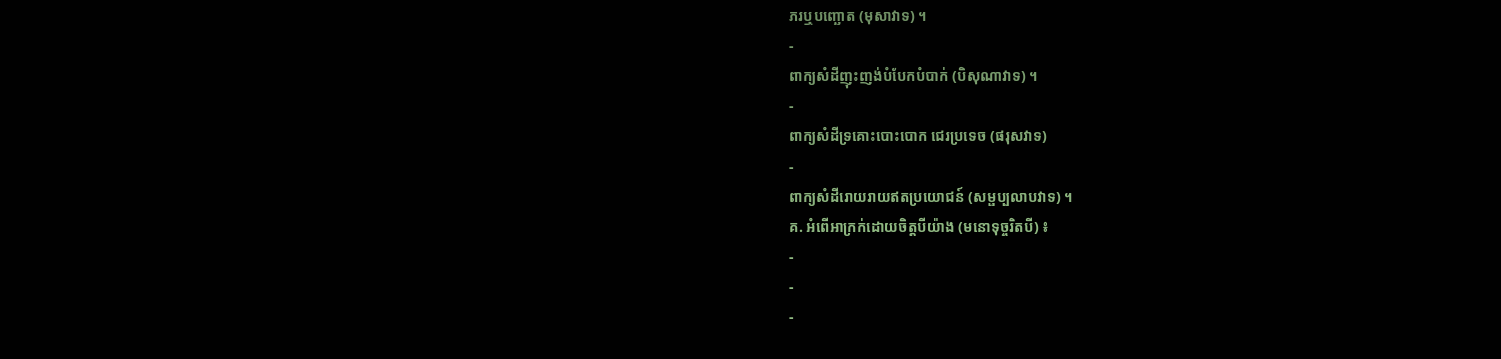ភរឬបញ្ឆោត (មុសាវាទ) ។
-
ពាក្យសំដីញុះញង់បំបែកបំបាក់ (បិសុណាវាទ) ។
-
ពាក្យសំដីទ្រគោះបោះបោក ជេរប្រទេច (ផរុសវាទ)
-
ពាក្យសំដីរោយរាយឥតប្រយោជន៍ (សម្ផប្បលាបវាទ) ។
គ. អំពើអាក្រក់ដោយចិត្តបីយ៉ាង (មនោទុច្ចរិតបី) ៖
-
-
-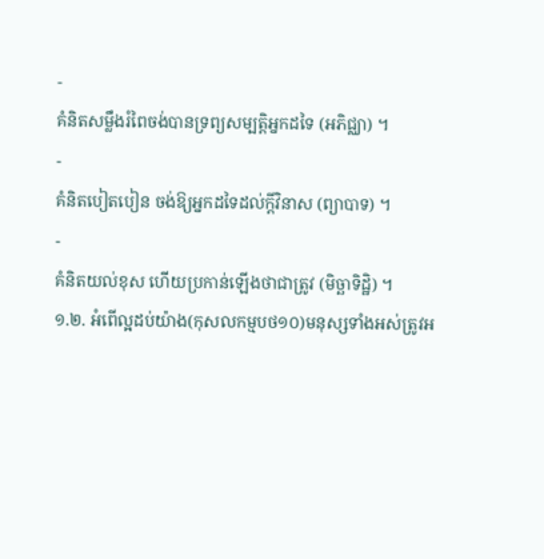-
គំនិតសម្លឹងរំពៃចង់បានទ្រព្យសម្បត្តិអ្នកដទៃ (អភិជ្ឈា) ។
-
គំនិតបៀតបៀន ចង់ឱ្យអ្នកដទៃដល់ក្តីវិនាស (ព្យាបាទ) ។
-
គំនិតយល់ខុស ហើយប្រកាន់ឡើងថាជាត្រូវ (មិច្ឆាទិដ្ឋិ) ។
១.២. អំពើល្អដប់យ៉ាង(កុសលកម្មបថ១០)មនុស្សទាំងអស់ត្រូវអ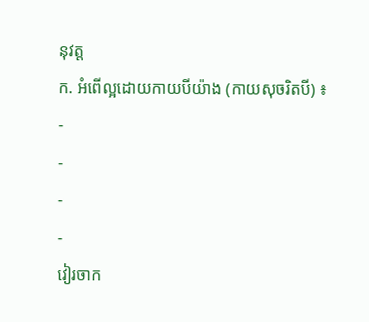នុវត្ត
ក. អំពើល្អដោយកាយបីយ៉ាង (កាយសុចរិតបី) ៖
-
-
-
-
វៀរចាក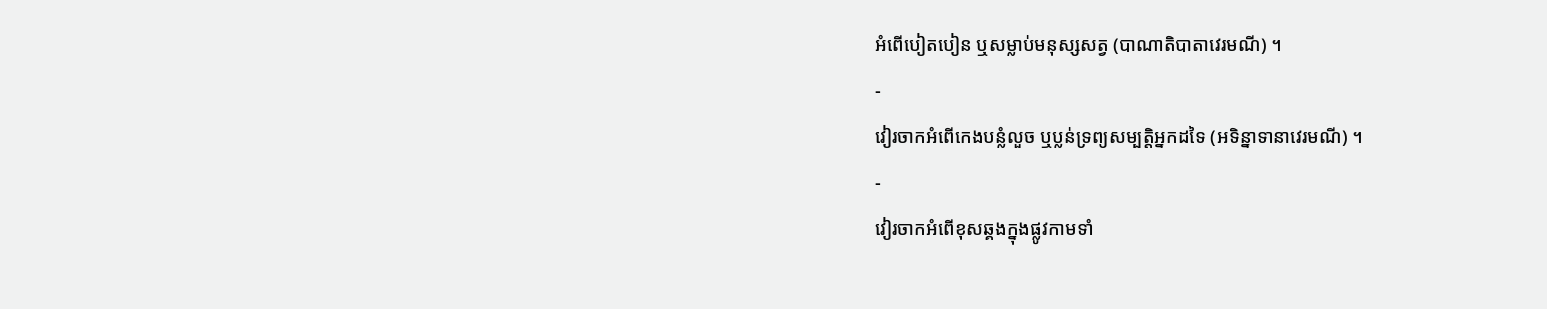អំពើបៀតបៀន ឬសម្លាប់មនុស្សសត្វ (បាណាតិបាតាវេរមណី) ។
-
វៀរចាកអំពើកេងបន្លំលួច ឬប្លន់ទ្រព្យសម្បត្តិអ្នកដទៃ (អទិន្នាទានាវេរមណី) ។
-
វៀរចាកអំពើខុសឆ្គងក្នុងផ្លូវកាមទាំ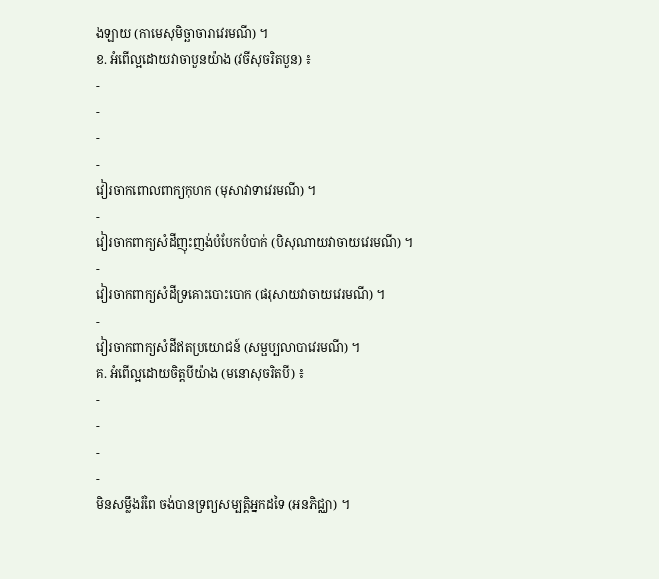ងឡាយ (កាមេសុមិច្ឆាចារាវេរមណី) ។
ខ. អំពើល្អដោយវាចាបួនយ៉ាង (វចីសុចរិតបួន) ៖
-
-
-
-
វៀរចាកពោលពាក្យកុហក (មុសាវាទាវេរមណី) ។
-
វៀរចាកពាក្យសំដីញុះញង់បំបែកបំបាក់ (បិសុណាយវាចាយវេរមណី) ។
-
វៀរចាកពាក្យសំដីទ្រគោះបោះបោក (ផរុសាយវាចាយវេរមណី) ។
-
វៀរចាកពាក្យសំដីឥតប្រយោជន៍ (សម្ផប្បលាបាវេរមណី) ។
គ. អំពើល្អដោយចិត្តបីយ៉ាង (មនោសុចរិតបី) ៖
-
-
-
-
មិនសម្លឹងរំពៃ ចង់បានទ្រព្យសម្បត្តិអ្នកដទៃ (អនភិជ្ឈា) ។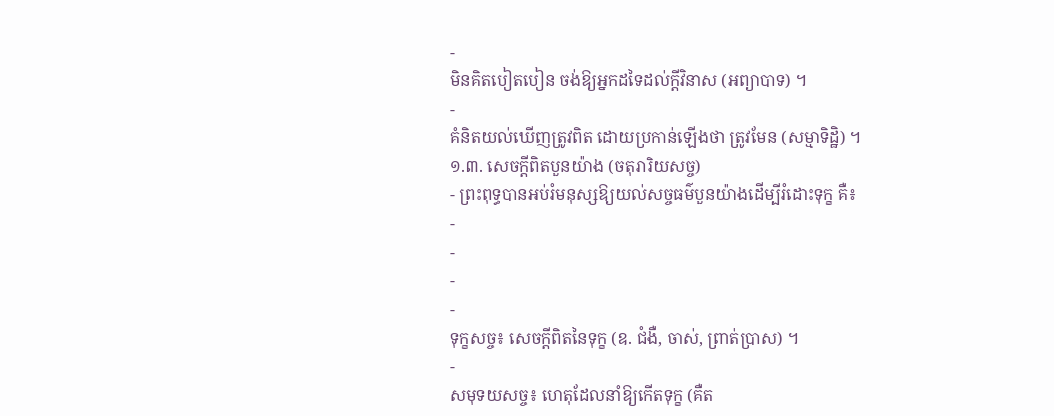-
មិនគិតបៀតបៀន ចង់ឱ្យអ្នកដទៃដល់ក្តីវិនាស (អព្យាបាទ) ។
-
គំនិតយល់ឃើញត្រូវពិត ដោយប្រកាន់ឡើងថា ត្រូវមែន (សម្មាទិដ្ឋិ) ។
១.៣. សេចក្ដីពិតបួនយ៉ាង (ចតុរារិយសច្ច)
- ព្រះពុទ្ធបានអប់រំមនុស្សឱ្យយល់សច្ចធម៌បួនយ៉ាងដើម្បីរំដោះទុក្ខ គឺ៖
-
-
-
-
ទុក្ខសច្ច៖ សេចក្តីពិតនៃទុក្ខ (ឧ. ជំងឺ, ចាស់, ព្រាត់ប្រាស) ។
-
សមុទយសច្ច៖ ហេតុដែលនាំឱ្យកើតទុក្ខ (គឺត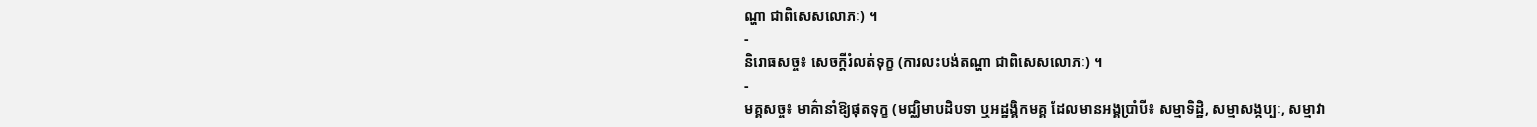ណ្ហា ជាពិសេសលោភៈ) ។
-
និរោធសច្ច៖ សេចក្តីរំលត់ទុក្ខ (ការលះបង់តណ្ហា ជាពិសេសលោភៈ) ។
-
មគ្គសច្ច៖ មាគ៌ានាំឱ្យផុតទុក្ខ (មជ្ឈិមាបដិបទា ឬអដ្ឋង្គិកមគ្គ ដែលមានអង្គប្រាំបី៖ សម្មាទិដ្ឋិ, សម្មាសង្កប្បៈ, សម្មាវា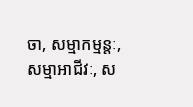ចា, សម្មាកម្មន្តៈ, សម្មាអាជីវៈ, ស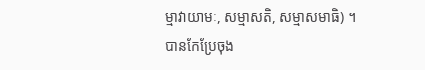ម្មាវាយាមៈ, សម្មាសតិ, សម្មាសមាធិ) ។
បានកែប្រែចុង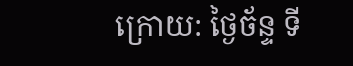ក្រោយ: ថ្ងៃច័ន្ទ ទី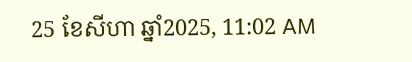25 ខែសីហា ឆ្នាំ2025, 11:02 AM